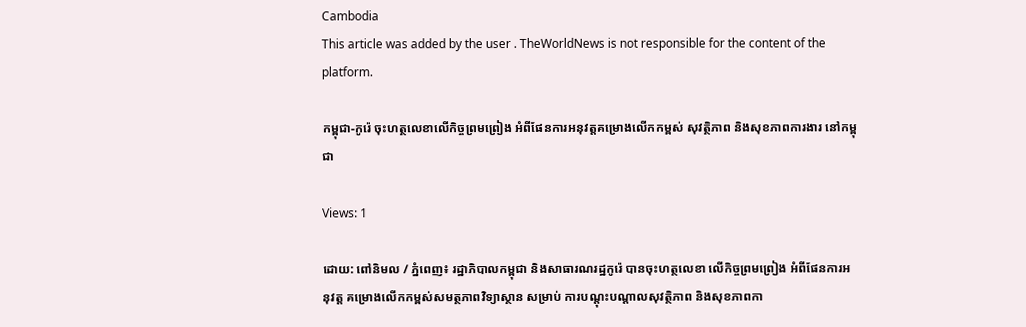Cambodia
This article was added by the user . TheWorldNews is not responsible for the content of the platform.

កម្ពុជា-កូរ៉េ ចុះហត្ថលេខាលើកិច្ចព្រមព្រៀង អំពីផែនការអនុវត្តគម្រោងលើកកម្ពស់ សុវត្ថិភាព និងសុខភាពការងារ នៅកម្ពុជា

Views: 1

ដោយ: ពៅនិមល / ភ្នំពេញ៖ រដ្ឋាភិបាលកម្ពុជា និងសាធារណរដ្ឋកូរ៉េ បានចុះហត្ថលេខា លើកិច្ចព្រមព្រៀង អំពីផែនការអនុវត្ត គម្រោងលើកកម្ពស់សមត្ថភាពវិទ្យាស្ថាន សម្រាប់ ការបណ្តុះបណ្តាលសុវត្ថិភាព និងសុខភាពកា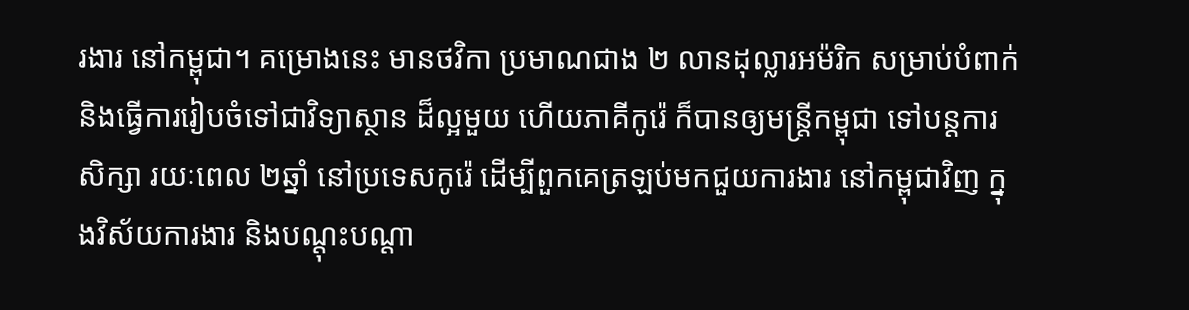រងារ នៅកម្ពុជា។ គម្រោងនេះ មានថវិកា ប្រមាណជាង ២ លានដុល្លារអម៉រិក សម្រាប់បំពាក់ និងធ្វើការរៀបចំទៅជាវិទ្យាស្ថាន ដ៏ល្អមួយ ហើយភាគីកូរ៉េ ក៏បានឲ្យមន្ត្រីកម្ពុជា ទៅបន្តការសិក្សា រយៈពេល ២ឆ្នាំ នៅប្រទេសកូរ៉េ ដើម្បីពួកគេត្រឡប់មកជួយការងារ នៅកម្ពុជាវិញ ក្នុងវិស័យការងារ និងបណ្ដុះបណ្ដា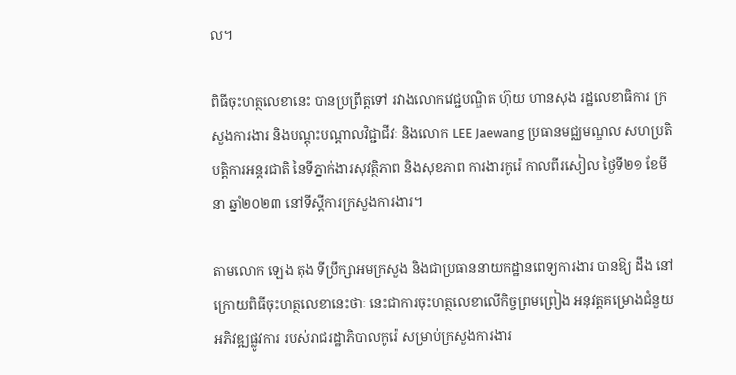ល។

ពិធីចុះហត្ថលេខានេះ បានប្រព្រឹត្តទៅ រវាងលោកវេជ្ជបណ្ឌិត ហ៊ុយ ហានសុង រដ្ឋលេខាធិការ ក្រសួងការងារ និងបណ្តុះបណ្តាលវិជ្ជាជីវៈ និងលោក LEE Jaewang ប្រធានមជ្ឈមណ្ឌល សហប្រតិបត្តិការអន្តរជាតិ នៃទីភ្នាក់ងារសុវត្ថិភាព និងសុខភាព ការងារកូរ៉េ កាលពីរសៀល ថ្ងៃទី២១ ខែមីនា ឆ្នាំ២០២៣ នៅទីស្តីការក្រសួងការងារ។

តាមលោក ឡេង តុង ទីប្រឹក្សាអមក្រសួង និងជាប្រធាននាយកដ្ឋានពេទ្យការងារ បានឱ្យ ដឹង នៅក្រោយពិធីចុះហត្ថលេខានេះថាៈ នេះជាការចុះហត្ថលេខាលើកិច្ចព្រមព្រៀង អនុវត្តគម្រោងជំនួយអភិវឌ្ឍផ្លូវការ របស់រាជរដ្ឋាភិបាលកូរ៉េ សម្រាប់ក្រសួងការងារ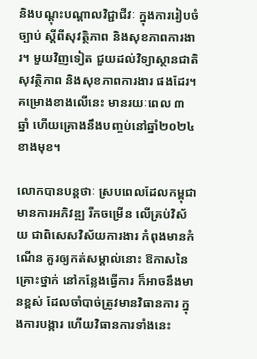និងបណ្តុះបណ្តាលវិជ្ជាជីវៈ ក្នុងការរៀបចំច្បាប់ ស្ដីពីសុវត្ថិភាព និងសុខភាពការងារ។ មួយវិញទៀត ជួយដល់វិទ្យាស្ថានជាតិសុវត្ថិភាព និងសុខភាពការងារ ផងដែរ។ គម្រោងខាងលើនេះ មានរយៈពេល ៣ ឆ្នាំ ហើយគ្រោងនឹងបញ្ចប់នៅឆ្នាំ២០២៤ ខាងមុខ។

លោកបានបន្តថាៈ ស្របពេលដែលកម្ពុជា មានការអភិវឌ្ឍ រីកចម្រើន លើគ្រប់វិស័យ ជាពិសេសវិស័យការងារ កំពុងមានកំណើន គួរឲ្យកត់សម្គាល់នោះ ឱកាសនៃគ្រោះថ្នាក់ នៅកន្លែងធ្វើការ ក៏អាចនឹងមានខ្ពស់ ដែលចាំបាច់ត្រូវមានវិធានការ ក្នុងការបង្ការ ហើយវិធានការទាំងនេះ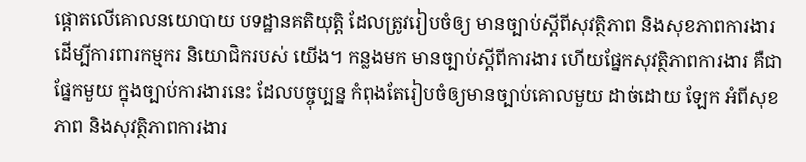ផ្ដោតលើគោលនយោបាយ បទដ្ឋានគតិយុត្តិ ដែលត្រូវរៀបចំឲ្យ មានច្បាប់ស្ដីពីសុវត្ថិភាព និងសុខភាពការងារ ដើម្បីការពារកម្មករ និយោជិករបស់ យើង។ កន្លងមក មានច្បាប់ស្ដីពីការងារ ហើយផ្នែកសុវត្ថិភាពការងារ គឺជាផ្នែកមួយ ក្នុងច្បាប់ការងារនេះ ដែលបច្ចុប្បន្ន កំពុងតែរៀបចំឲ្យមានច្បាប់គោលមួយ ដាច់ដោយ ឡែក អំពីសុខភាព និងសុវត្ថិភាពការងារ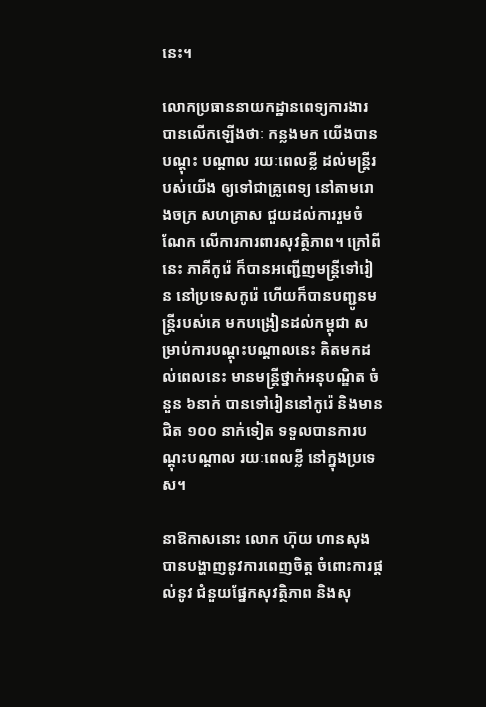នេះ។

លោកប្រធាននាយកដ្ឋានពេទ្យការងារ បានលើកឡើងថាៈ កន្លងមក យើងបានបណ្ដុះ បណ្ដាល រយៈពេលខ្លី ដល់មន្ត្រីរបស់យើង ឲ្យទៅជាគ្រូពេទ្យ នៅតាមរោងចក្រ សហគ្រាស ជួយដល់ការរួមចំណែក លើការការពារសុវត្ថិភាព។ ក្រៅពីនេះ ភាគីកូរ៉េ ក៏បានអញ្ជើញមន្ត្រីទៅរៀន នៅប្រទេសកូរ៉េ ហើយក៏បានបញ្ជូនមន្ត្រីរបស់គេ មកបង្រៀនដល់កម្ពុជា សម្រាប់ការបណ្ដុះបណ្ដាលនេះ គិតមកដល់ពេលនេះ មានមន្ត្រីថ្នាក់អនុបណ្ឌិត ចំនួន ៦នាក់ បានទៅរៀននៅកូរ៉េ និងមានជិត ១០០ នាក់ទៀត ទទួលបានការបណ្ដុះបណ្ដាល រយៈពេលខ្លី នៅក្នុងប្រទេស។

នាឱកាសនោះ លោក ហ៊ុយ ហានសុង បានបង្ហាញនូវការពេញចិត្ត ចំពោះការផ្ដល់នូវ ជំនួយផ្នែកសុវត្ថិភាព និងសុ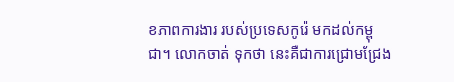ខភាពការងារ របស់ប្រទេសកូរ៉េ មកដល់កម្ពុជា។ លោកចាត់ ទុកថា នេះគឺជាការជ្រោមជ្រែង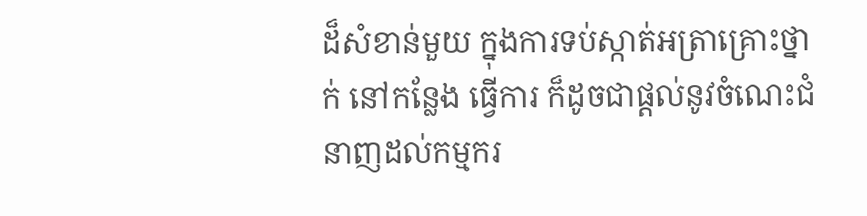ដ៏សំខាន់មួយ ក្នុងការទប់ស្កាត់អត្រាគ្រោះថ្នាក់ នៅកន្លែង ធ្វើការ ក៏ដូចជាផ្ដល់នូវចំណេះជំនាញដល់កម្មករ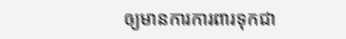ឲ្យមានការការពារទុកជា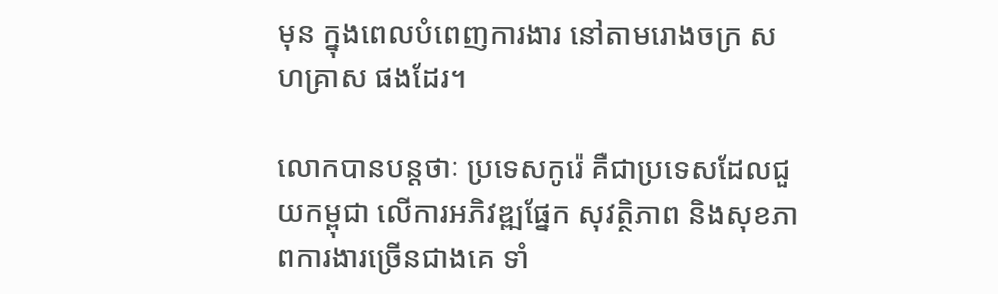មុន ក្នុងពេលបំពេញការងារ នៅតាមរោងចក្រ សហគ្រាស ផងដែរ។

លោកបានបន្តថាៈ ប្រទេសកូរ៉េ គឺជាប្រទេសដែលជួយកម្ពុជា លើការអភិវឌ្ឍផ្នែក សុវត្ថិភាព និងសុខភាពការងារច្រើនជាងគេ ទាំ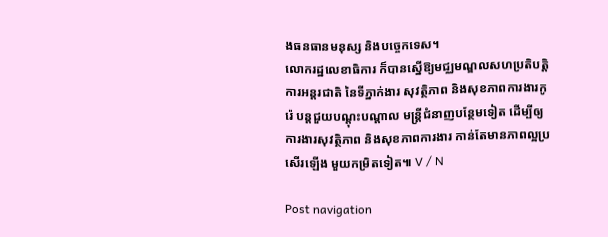ងធនធានមនុស្ស និងបច្ចេកទេស។
លោករដ្ឋលេខាធិការ ក៏បានស្នើឱ្យមជ្ឈមណ្ឌលសហប្រតិបត្តិការអន្តរជាតិ នៃទីភ្នាក់ងារ សុវត្ថិភាព និងសុខភាពការងារកូរ៉េ បន្តជួយបណ្ដុះបណ្ដាល មន្ត្រីជំនាញបន្ថែមទៀត ដើម្បីឲ្យការងារសុវត្ថិភាព និងសុខភាពការងារ កាន់តែមានភាពល្អប្រសើរឡើង មួយកម្រិតទៀត៕ V / N

Post navigation